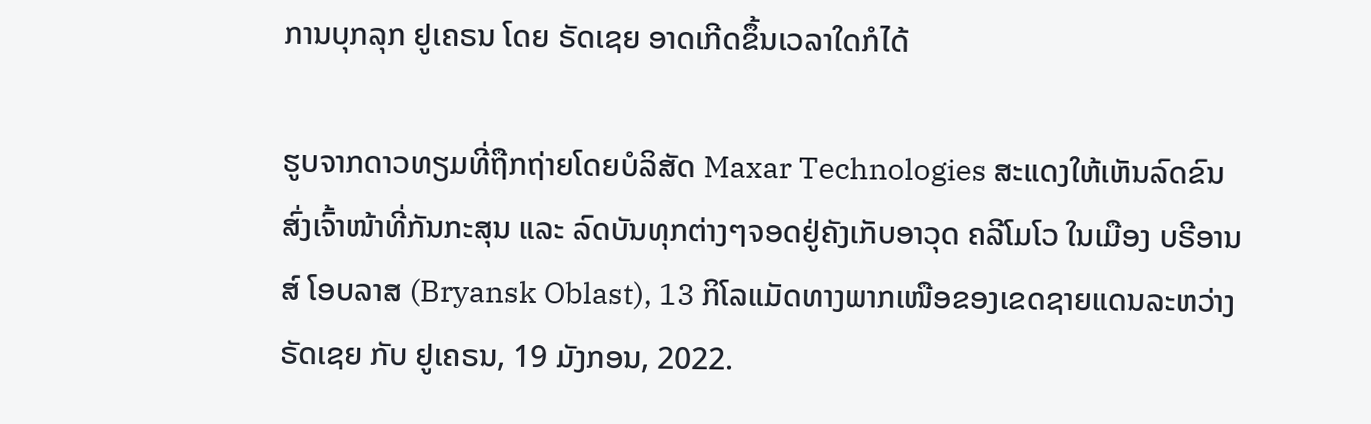ການບຸກລຸກ ຢູເຄຣນ ໂດຍ ຣັດເຊຍ ອາດເກີດຂຶ້ນເວລາໃດກໍໄດ້

ຮູບຈາກດາວທຽມທີ່ຖືກຖ່າຍໂດຍບໍລິສັດ Maxar Technologies ສະແດງໃຫ້ເຫັນລົດຂົນສົ່ງເຈົ້າໜ້າທີ່ກັນກະສຸນ ແລະ ລົດບັນທຸກຕ່າງໆຈອດຢູ່ຄັງເກັບອາວຸດ ຄລີໂມໂວ ໃນເມືອງ ບຣີອານສ໌ ໂອບລາສ (Bryansk Oblast), 13 ກິໂລແມັດທາງພາກເໜືອຂອງເຂດຊາຍແດນລະຫວ່າງ ຣັດເຊຍ ກັບ ຢູເຄຣນ, 19 ມັງກອນ, 2022.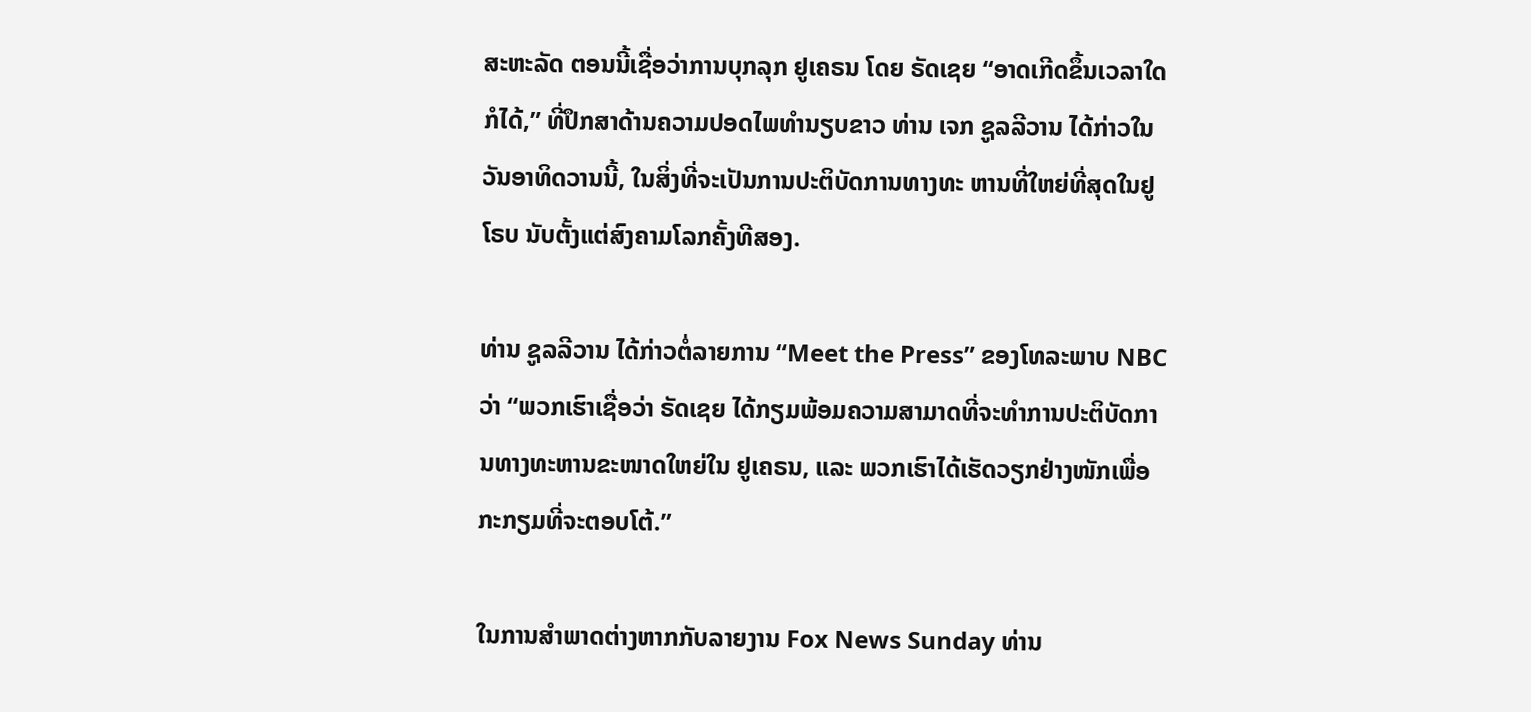ສະຫະລັດ ຕອນນີ້ເຊື່ອວ່າການບຸກລຸກ ຢູເຄຣນ ໂດຍ ຣັດເຊຍ “ອາດເກີດຂຶ້ນເວລາໃດກໍໄດ້,” ທີ່ປຶກສາດ້ານຄວາມປອດໄພທຳນຽບຂາວ ທ່ານ ເຈກ ຊູລລີວານ ໄດ້ກ່າວໃນວັນອາທິດວານນີ້, ໃນສິ່ງທີ່ຈະເປັນການປະຕິບັດການທາງທະ ຫານທີ່ໃຫຍ່ທີ່ສຸດໃນຢູໂຣບ ນັບຕັ້ງແຕ່ສົງຄາມໂລກຄັ້ງທີສອງ.

ທ່ານ ຊູລລີວານ ໄດ້ກ່າວຕໍ່ລາຍການ “Meet the Press” ຂອງໂທລະພາບ NBC ວ່າ “ພວກເຮົາເຊື່ອວ່າ ຣັດເຊຍ ໄດ້ກຽມພ້ອມຄວາມສາມາດທີ່ຈະທຳການປະຕິບັດການທາງທະຫານຂະໜາດໃຫຍ່ໃນ ຢູເຄຣນ, ແລະ ພວກເຮົາໄດ້ເຮັດວຽກຢ່າງໜັກເພື່ອກະກຽມທີ່ຈະຕອບໂຕ້.”

ໃນການສຳພາດຕ່າງຫາກກັບລາຍງານ Fox News Sunday ທ່ານ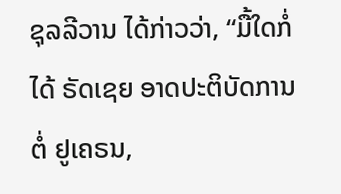ຊຸລລີວານ ໄດ້ກ່າວວ່າ, “ມື້ໃດກໍ່ໄດ້ ຣັດເຊຍ ອາດປະຕິບັດການຕໍ່ ຢູເຄຣນ,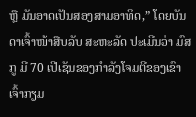ຫຼື ມັນອາດເປັນສອງສາມອາທິດ,” ໂດຍບັນດາເຈົ້າໜ້າສືບລັບ ສະຫະລັດ ປະເມີນວ່າ ມົສກູ ມີ 70 ເປີເຊັນຂອງກຳລັງໂຈມຕີຂອງເຂົາເຈົ້າກຽມ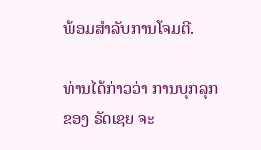ພ້ອມສຳລັບການໂຈມຕີ.

ທ່ານໄດ້ກ່າວວ່າ ການບຸກລຸກຂອງ ຣັດເຊຍ ຈະ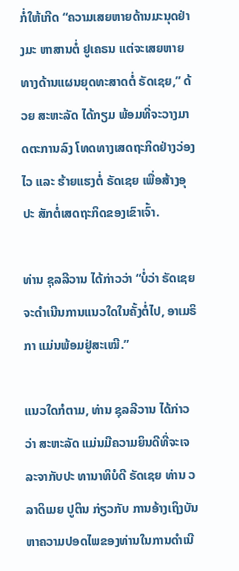ກໍ່ໃຫ້ເກີດ “ຄວາມເສຍຫາຍດ້ານມະນຸດຢ່າງມະ ຫາສານຕໍ່ ຢູເຄຣນ ແຕ່ຈະເສຍຫາຍທາງດ້ານແຜນຍຸດທະສາດຕໍ່ ຣັດເຊຍ,” ດ້ວຍ ສະຫະລັດ ໄດ້ກຽມ ພ້ອມທີ່ຈະວາງມາດຕະການລົງ ໂທດທາງເສດຖະກິດຢ່າງວ່ອງໄວ ແລະ ຮ້າຍແຮງຕໍ່ ຣັດເຊຍ ເພື່ອສ້າງອຸປະ ສັກຕໍ່ເສດຖະກິດຂອງເຂົາເຈົ້າ.

ທ່ານ ຊຸລລີວານ ໄດ້ກ່າວວ່າ “ບໍ່ວ່າ ຣັດເຊຍ ຈະດຳເນີນການແນວໃດໃນຄັ້ງຕໍ່ໄປ, ອາເມຣິກາ ແມ່ນພ້ອມຢູ່ສະເໝີ.”

ແນວໃດກໍຕາມ, ທ່ານ ຊຸລລີວານ ໄດ້ກ່າວວ່າ ສະຫະລັດ ແມ່ນມີຄວາມຍິນດີທີ່ຈະເຈລະຈາກັບປະ ທານາທິບໍດີ ຣັດເຊຍ ທ່ານ ວລາດິເມຍ ປູຕິນ ກ່ຽວກັບ ການອ້າງເຖິງບັນຫາຄວາມປອດໄພຂອງທ່ານໃນການດຳເນີ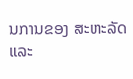ນການຂອງ ສະຫະລັດ ແລະ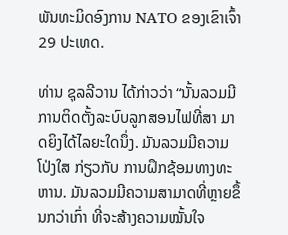ພັນທະມິດອົງການ NATO ຂອງເຂົາເຈົ້າ 29 ປະເທດ.

ທ່ານ ຊຸລລີວານ ໄດ້ກ່າວວ່າ “ນັ້ນລວມມີການຕິດຕັ້ງລະບົບລູກສອນໄຟທີ່ສາ ມາດຍິງໄດ້ໄລຍະໃດນຶ່ງ. ມັນລວມມີຄວາມໂປ່ງໃສ ກ່ຽວກັບ ການຝຶກຊ້ອມທາງທະຫານ. ມັນລວມມີຄວາມສາມາດທີ່ຫຼາຍຂຶ້ນກວ່າເກົ່າ ທີ່ຈະສ້າງຄວາມໝັ້ນໃຈ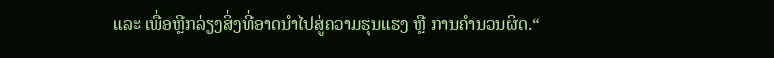ແລະ ເພື່ອຫຼີກລ່ຽງສິ່ງທີ່ອາດນຳໄປສູ່ຄວາມຮຸນແຮງ ຫຼື ການຄຳນວນຜິດ.“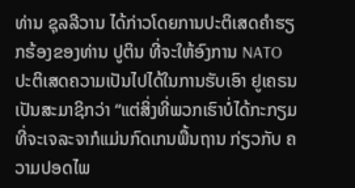ທ່ານ ຊຸລລີວານ ໄດ້ກ່າວໂດຍການປະຕິເສດຄຳຮຽກຮ້ອງຂອງທ່ານ ປູຕິນ ທີ່ຈະໃຫ້ອົງການ NATO ປະຕິເສດຄວາມເປັນໄປໄດ້ໃນການຮັບເອົາ ຢູເຄຣນ ເປັນສະມາຊິກວ່າ “ແຕ່ສິ່ງທີ່ພວກເຮົາບໍ່ໄດ້ກະກຽມທີ່ຈະເຈລະຈາກໍແມ່ນກົດເກນພື້ນຖານ ກ່ຽວກັບ ຄວາມປອດໄພ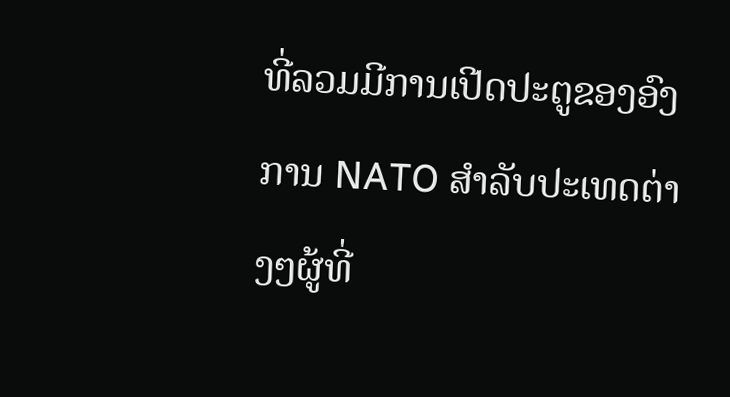ທີ່ລວມມີການເປີດປະຕູຂອງອົງການ NATO ສຳລັບປະເທດຕ່າງໆຜູ້ທີ່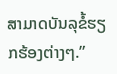ສາມາດບັນລຸຂໍ້ຮຽກຮ້ອງຕ່າງໆ.”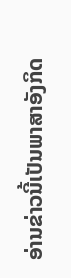ອ່ານຂ່າວນີ້ເປັນພາສາອັງກິດ